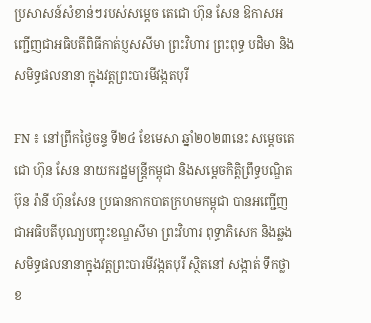ប្រសាសន៍សំខាន់ៗរបស់សម្តេច តេជោ ហ៊ុន សែន ឱកាសអញ្ជើញជាអធិបតីពិធីកាត់ប្ញសសីមា ព្រះវិហារ ព្រះពុទ្ធ បដិមា និងសមិទ្ធផលនានា ក្នុងវត្តព្រះបារមីវង្កតបុរី

FN ៖ នៅព្រឹកថ្ងៃចន្ទ ទី២៤ ខែមេសា ឆ្នាំ២០២៣នេះ សម្តេចតេជោ ហ៊ុន សែន នាយករដ្ឋមន្ត្រីកម្ពុជា និងសម្តេចកិត្តិព្រឹទ្ធបណ្ឌិត ប៊ុន រ៉ានី ហ៊ុនសែន ប្រធានកាកបាតក្រហមកម្ពុជា បានអញ្ជើញជាអធិបតីបុណ្យបញ្ចុះខណ្ឌសីមា ព្រះវិហារ ពុទ្ធាភិសេក និងឆ្លងសមិទ្ធផលនានាក្នុងវត្តព្រះបារមីវង្កតបុរី ស្ថិតនៅ សង្កាត់ ទឹកថ្លា ខ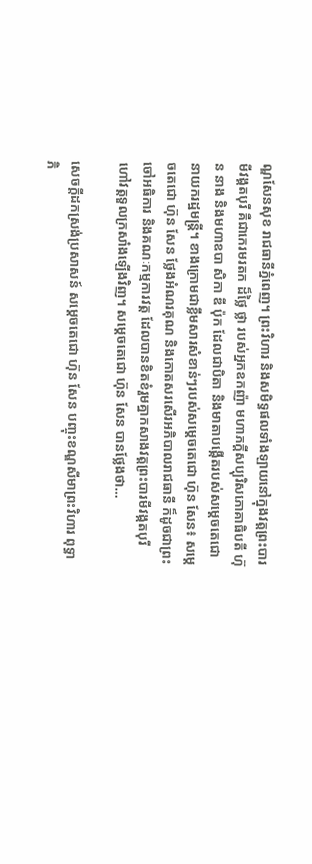ណ្ឌសែនសុខ រាជធានីភ្នំពេញ។ ព្រះវិហារ និងសមិទ្ធផលទាំងឡាយនៅក្នុងវត្តព្រះបារមីវង្គតបុរី គឺជាកេរមរតក ដ៏ថ្លៃ ថ្លា របស់អ្នកឧកញ៉ា មហាភក្តីសប្បុរិសភោគាធិបតី ហ៊ុន នាង និងមហាឧបា សិកា ឌី ប៉ុក ដែលជាបិតា និងមាតាបង្កើតរបស់សម្តេចតេជោនាយករដ្ឋមន្ត្រី។ ខាងក្រោមជាខ្លឹមសារសំខាន់ៗរបស់សម្តេចតេជោ ហ៊ុន សែន៖ សម្តេចតេជោ ហ៊ុន សែន ថ្លែងអំណរគុណ និងកោតសរសើរអភិបាលរាជធានី ក៏ដូចជាព្រះចៅអធិការ និងគណៈកម្មការវត្ត ដែលបានខិតខំរួមគ្នាកសាងវត្តព្រះបារមីវង្កតបុរី ហៅវត្តទួលក្រសាំងឡើងវិញ។ សម្តេចតេជោ ហ៊ុន សែន បានថ្លែងថា…

សេចក្ដីដកស្រង់ប្រសាសន៍ សម្ដេចតេជោ ហ៊ុន សែន បញ្ចុះខណ្ឌសីមាព្រះវិហារ ពុទ្ធាភិ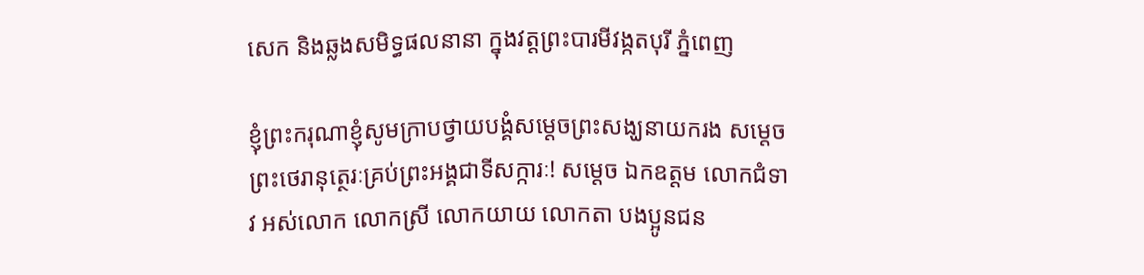សេក និងឆ្លងសមិទ្ធផលនានា ក្នុងវត្តព្រះបារមីវង្កតបុរី ភ្នំពេញ

ខ្ញុំព្រះករុណាខ្ញុំសូមក្រាបថ្វាយបង្គំសម្តេចព្រះសង្ឃនាយករង សម្តេចព្រះថេរានុត្ថេរៈគ្រប់ព្រះអង្គជាទីសក្ការៈ! សម្តេច ឯកឧត្តម លោកជំទាវ អស់លោក លោកស្រី លោកយាយ លោកតា បងប្អូនជន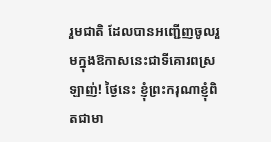រួមជាតិ ដែលបានអញ្ជើញចូលរួមក្នុងឱកាសនេះជាទីគោរពស្រឡាញ់! ថ្ងៃនេះ ខ្ញុំព្រះករុណាខ្ញុំពិតជាមា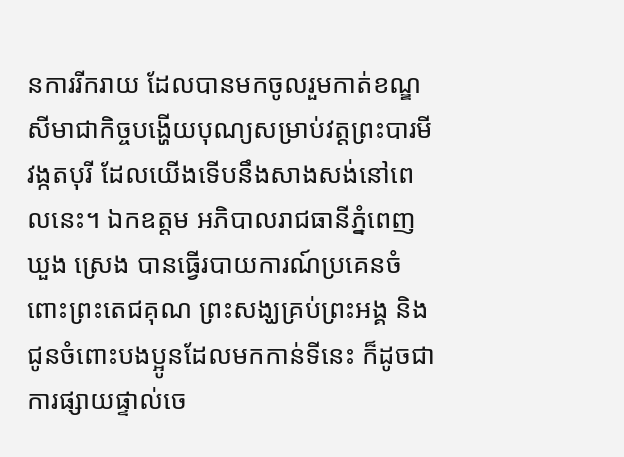នការរីករាយ ដែលបានមកចូលរួមកាត់ខណ្ឌសីមាជាកិច្ចបង្ហើយបុណ្យសម្រាប់វត្តព្រះបារមីវង្កតបុរី ដែលយើងទើបនឹងសាងសង់នៅពេលនេះ។ ឯកឧត្តម អភិបាលរាជធានីភ្នំពេញ ឃួង ស្រេង បានធ្វើរបាយការណ៍ប្រគេនចំពោះព្រះតេជគុណ ព្រះសង្ឃគ្រប់ព្រះអង្គ និងជូនចំពោះបងប្អូនដែលមកកាន់ទីនេះ ក៏ដូចជាការផ្សាយផ្ទាល់ចេ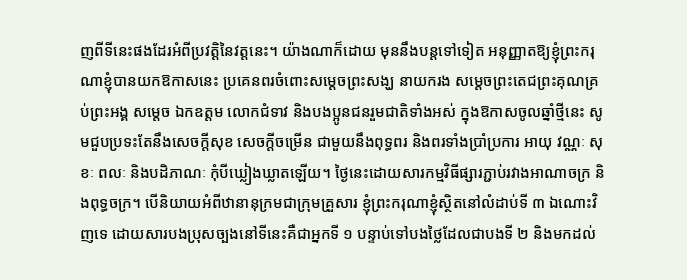ញពីទីនេះផងដែរអំពីប្រវត្តិនៃវត្តនេះ។ យ៉ាងណាក៏ដោយ មុននឹងបន្តទៅទៀត អនុញ្ញាតឱ្យខ្ញុំព្រះករុណាខ្ញុំបានយកឱកាសនេះ ប្រគេនពរចំពោះសម្តេចព្រះសង្ឃ នាយករង សម្តេចព្រះតេជព្រះគុណគ្រប់ព្រះអង្គ សម្តេច ឯកឧត្តម លោកជំទាវ និងបងប្អូនជនរួមជាតិទាំងអស់ ក្នុងឱកាសចូលឆ្នាំថ្មីនេះ សូមជួបប្រទះតែនឹងសេចក្តីសុខ សេចក្តីចម្រើន ជាមួយនឹងពុទ្ធពរ និងពរទាំងប្រាំប្រការ អាយុ វណ្ណៈ សុខៈ ពលៈ និងបដិភាណៈ កុំបីឃ្លៀងឃ្លាតឡើយ។ ថ្ងៃនេះដោយសារកម្មវិធីផ្សារភ្ជាប់រវាងអាណាចក្រ និងពុទ្ធចក្រ។ បើនិយាយអំពីឋានានុក្រមជាក្រុមគ្រួសារ ខ្ញុំព្រះករុណាខ្ញុំស្ថិតនៅលំដាប់ទី ៣ ឯណោះវិញទេ ដោយសារបងប្រុសច្បងនៅទីនេះគឺជាអ្នកទី ១ បន្ទាប់ទៅបងថ្លៃដែលជាបងទី ២ និងមកដល់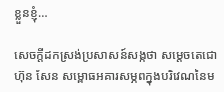ខ្លួនខ្ញុំ…

សេចក្តីដកស្រង់ប្រសាសន៍សង្កថា សម្តេចតេជោ ហ៊ុន សែន សម្ពោធអគារសម្ភពក្នុងបរិវេណនៃម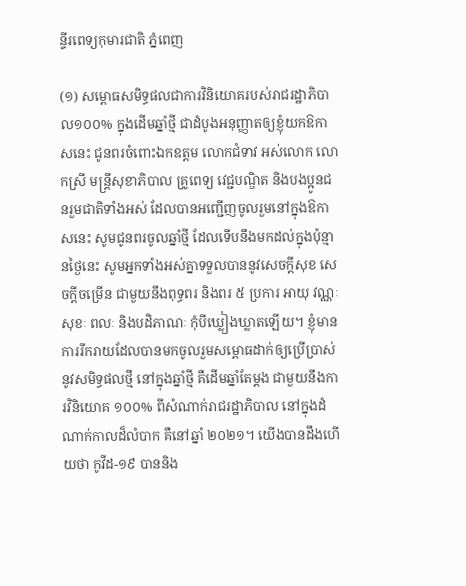ន្ទីរពេទ្យកុមារជាតិ ភ្នំពេញ

(១) សម្ពោធសមិទ្ធផលជាការវិនិយោគរបស់រាជរដ្ឋាភិបាល១០០% ក្នុងដើមឆ្នាំថ្មី ជាដំបូងអនុញ្ញាតឲ្យខ្ញុំយកឱកាសនេះ ជូនពរចំពោះឯកឧត្តម លោកជំទាវ អស់លោក លោកស្រី មន្ត្រីសុខាភិបាល គ្រូពេទ្យ វេជ្ជបណ្ឌិត និងបងប្អូនជនរួមជាតិទាំងអស់ ដែលបានអញ្ជើញចូលរួមនៅក្នុងឱកាសនេះ សូមជូនពរចូលឆ្នាំថ្មី ដែលទើបនឹងមកដល់ក្នុងប៉ុន្មានថ្ងៃនេះ សូមអ្នកទាំងអស់គ្នាទទួលបាននូវសេចក្តីសុខ សេចក្តីចម្រើន ជាមួយនឹងពុទ្ធពរ និងពរ ៥ ប្រការ អាយុ វណ្ណៈ សុខៈ ពលៈ និងបដិភាណៈ កុំបីឃ្លៀងឃ្លាតឡើយ។ ខ្ញុំមានការរីករាយដែលបានមកចូលរួមសម្ពោធដាក់ឲ្យប្រើប្រាស់នូវសមិទ្ធផលថ្មី នៅក្នុងឆ្នាំថ្មី គឺដើមឆ្នាំតែម្តង ជាមួយនឹងការវិនិយោគ ១០០% ពីសំណាក់រាជរដ្ឋាភិបាល នៅក្នុងដំណាក់កាលដ៏លំបាក គឺនៅឆ្នាំ ២០២១។ យើងបានដឹងហើយថា កូវីដ-១៩ បាននិង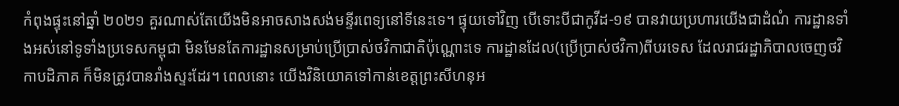កំពុងផ្ទុះនៅឆ្នាំ ២០២១ គួរណាស់តែយើងមិនអាចសាងសង់មន្ទីរពេទ្យនៅទីនេះទេ។ ផ្ទុយទៅវិញ បើទោះបីជាកូវីដ-១៩ បានវាយប្រហារយើងជាដំណំ ការដ្ឋានទាំងអស់នៅទូទាំងប្រទេសកម្ពុជា មិនមែនតែការដ្ឋានសម្រាប់ប្រើប្រាស់ថវិកាជាតិប៉ុណ្ណោះទេ ការដ្ឋានដែល(ប្រើប្រាស់ថវិកា)ពីបរទេស ដែលរាជរដ្ឋាភិបាលចេញថវិកាបដិភាគ ក៏មិនត្រូវបានរាំងស្ទះដែរ។ ពេលនោះ យើងវិនិយោគទៅកាន់ខេត្តព្រះសីហនុអ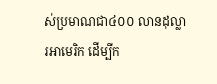ស់ប្រមាណជា៤០០ លានដុល្លារអាមេរិក ដើម្បីក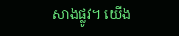សាងផ្លូវ។ យើង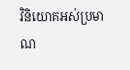វិនិយោគអស់ប្រមាណ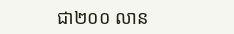ជា២០០ លាន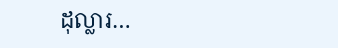ដុល្លារ…